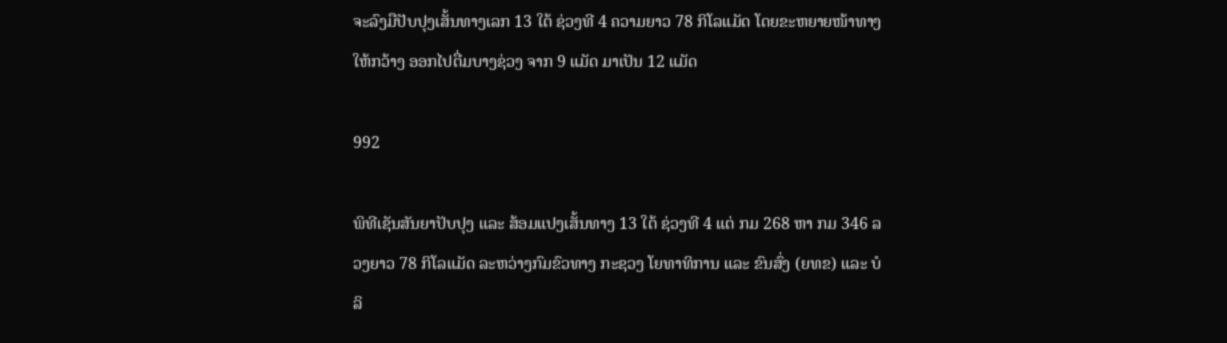ຈະລົງມືປັບປຸງເສັ້ນທາງເລກ 13 ໃຕ້ ຊ່ວງທີ 4 ຄວາມຍາວ 78 ກິໂລແມັດ ໂດຍຂະຫຍາຍໜ້າທາງໃຫ້ກວ້າງ ອອກໄປຕື່ມບາງຊ່ວງ ຈາກ 9 ແມັດ ມາເປັນ 12 ແມັດ

992

ພິທີເຊັນສັນຍາປັບປຸງ ແລະ ສ້ອມແປງເສັ້ນທາງ 13 ໃຕ້ ຊ່ວງທີ 4 ແຕ່ ກມ 268 ຫາ ກມ 346 ລວງຍາວ 78 ກິໂລແມັດ ລະຫວ່າງກົມຂົວທາງ ກະຊວງ ໂຍທາທິການ ແລະ ຂົນສົ່ງ (ຍທຂ) ແລະ ບໍລິ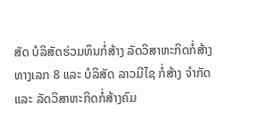ສັດ ບໍລິສັດຮ່ວມທຶນກໍ່ສ້າງ ລັດວິສາຫະກິດກໍ່ສ້າງທາງເລກ 8 ແລະ ບໍລິສັດ ລາວມີໄຊ ກໍ່ສ້າງ ຈໍາກັດ ແລະ ລັດວິສາຫະກິດກໍ່ສ້າງຄົມ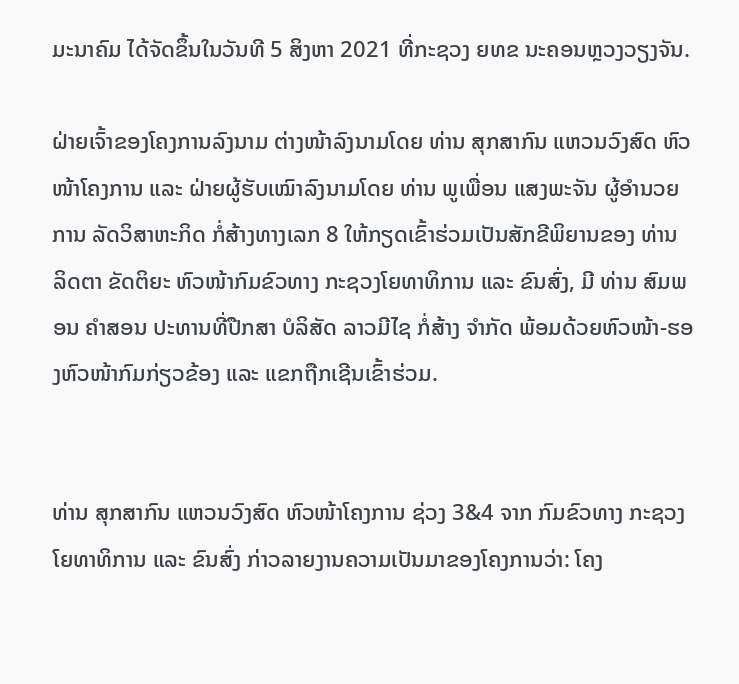ມະນາຄົມ ໄດ້ຈັດຂຶ້ນໃນວັນທີ 5 ສິງຫາ 2021 ທີ່ກະຊວງ ຍທຂ ນະຄອນຫຼວງວຽງຈັນ.

ຝ່າຍເຈົ້າຂອງໂຄງການລົງນາມ ຕ່າງໜ້າລົງນາມໂດຍ ທ່ານ ສຸກສາກົນ ແຫວນວົງສົດ ຫົວໜ້າໂຄງການ ແລະ ຝ່າຍຜູ້ຮັບເໝົາລົງນາມໂດຍ ທ່ານ ພູເພື່ອນ ແສງພະຈັນ ຜູ້ອຳນວຍການ ລັດວິສາຫະກິດ ກໍ່ສ້າງທາງເລກ 8 ໃຫ້ກຽດເຂົ້າຮ່ວມເປັນສັກຂີພິຍານຂອງ ທ່ານ ລິດຕາ ຂັດຕິຍະ ຫົວໜ້າກົມຂົວທາງ ກະຊວງໂຍທາທິການ ແລະ ຂົນສົ່ງ, ມີ ທ່ານ ສົມພອນ ຄຳສອນ ປະທານທີ່ປືກສາ ບໍລິສັດ ລາວມີໄຊ ກໍ່ສ້າງ ຈຳກັດ ພ້ອມດ້ວຍຫົວໜ້າ-ຮອງຫົວໜ້າກົມກ່ຽວຂ້ອງ ແລະ ແຂກຖືກເຊີນເຂົ້າຮ່ວມ.


ທ່ານ ສຸກສາກົນ ແຫວນວົງສົດ ຫົວໜ້າໂຄງການ ຊ່ວງ 3&4 ຈາກ ກົມຂົວທາງ ກະຊວງ ໂຍທາທິການ ແລະ ຂົນສົ່ງ ກ່າວລາຍງານຄວາມເປັນມາຂອງໂຄງການວ່າ: ໂຄງ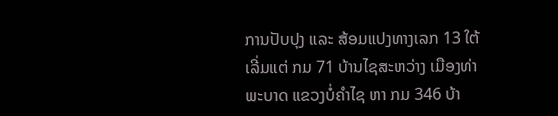ການປັບປຸງ ແລະ ສ້ອມແປງທາງເລກ 13 ໃຕ້ ເລີ່ມແຕ່ ກມ 71 ບ້ານໄຊສະຫວ່າງ ເມືອງທ່າພະບາດ ແຂວງບໍ່ຄໍາໄຊ ຫາ ກມ 346 ບ້າ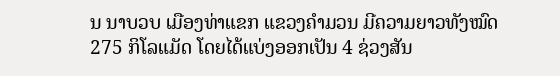ນ ນາບວບ ເມືອງທ່າແຂກ ແຂວງຄຳມວນ ມີຄວາມຍາວທັງໝົດ 275 ກິໂລແມັດ ໂດຍໄດ້ແບ່ງອອກເປັນ 4 ຊ່ວງສັນ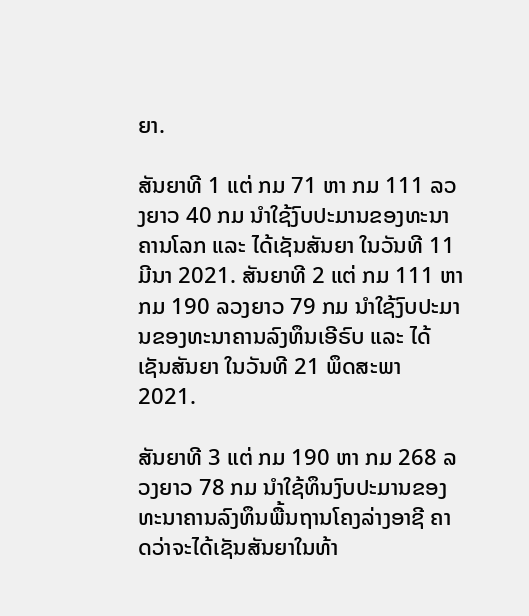ຍາ.

ສັນຍາທີ 1 ແຕ່ ກມ 71 ຫາ ກມ 111 ລວງຍາວ 40 ກມ ນໍາໃຊ້ງົບປະມານຂອງທະນາຄານໂລກ ແລະ ໄດ້ເຊັນສັນຍາ ໃນວັນທີ 11 ມີນາ 2021. ສັນຍາທີ 2 ແຕ່ ກມ 111 ຫາ ກມ 190 ລວງຍາວ 79 ກມ ນຳໃຊ້ງົບປະມານຂອງທະນາຄານລົງທຶນເອີຣົບ ແລະ ໄດ້ເຊັນສັນຍາ ໃນວັນທີ 21 ພຶດສະພາ 2021.

ສັນຍາທີ 3 ແຕ່ ກມ 190 ຫາ ກມ 268 ລວງຍາວ 78 ກມ ນໍາໃຊ້ທຶນງົບປະມານຂອງທະນາຄານລົງທຶນພື້ນຖານໂຄງລ່າງອາຊີ ຄາດວ່າຈະໄດ້ເຊັນສັນຍາໃນທ້າ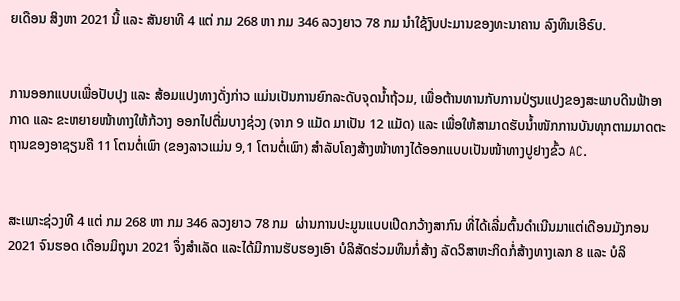ຍເດືອນ ສິງຫາ 2021 ນີ້ ແລະ ສັນຍາທີ 4 ແຕ່ ກມ 268 ຫາ ກມ 346 ລວງຍາວ 78 ກມ ນຳໃຊ້ງົບປະມານຂອງທະນາຄານ ລົງທຶນເອີຣົບ.


ການອອກແບບເພື່ອປັບປຸງ ແລະ ສ້ອມແປງທາງດັ່ງກ່າວ ແມ່ນເປັນການຍົກລະດັບຈຸດນ້ຳຖ້ວມ, ເພື່ອຕ້ານທານກັບການປ່ຽນແປງຂອງສະພາບດີນຟ້າອາກາດ ແລະ ຂະຫຍາຍໜ້າທາງໃຫ້ກ້ວາງ ອອກໄປຕື່ມບາງຊ່ວງ (ຈາກ 9 ແມັດ ມາເປັນ 12 ແມັດ) ແລະ ເພື່ອໃຫ້ສາມາດຮັບນ້ຳໜັກການບັນທຸກຕາມມາດຕະຖານຂອງອາຊຽນຄື 11 ໂຕນຕໍ່ເພົາ (ຂອງລາວແມ່ນ 9,1 ໂຕນຕໍ່ເພົາ) ສຳລັບໂຄງສ້າງໜ້າທາງໄດ້ອອກແບບເປັນໜ້າທາງປູຢາງຂົ້ວ AC.


ສະເພາະຊ່ວງທີ 4 ແຕ່ ກມ 268 ຫາ ກມ 346 ລວງຍາວ 78 ກມ  ຜ່ານການປະມູນແບບເປີດກວ້າງສາກົນ ທີ່ໄດ້ເລີ່ມຕົ້ນດຳເນີນມາແຕ່ເດືອນມັງກອນ 2021 ຈົນຮອດ ເດືອນມິຖຸນາ 2021 ຈຶ່ງສຳເລັດ ແລະໄດ້ມີການຮັບຮອງເອົາ ບໍລິສັດຮ່ວມທຶນກໍ່ສ້າງ ລັດວິສາຫະກິດກໍ່ສ້າງທາງເລກ 8 ແລະ ບໍລິ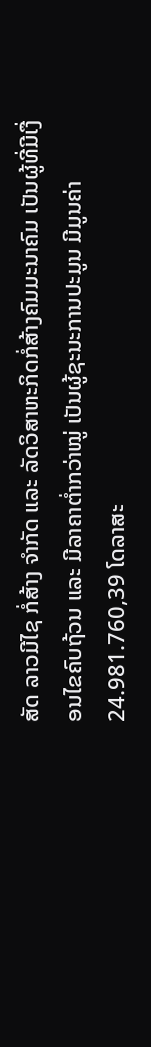ສັດ ລາວມີໄຊ ກໍ່ສ້າງ ຈໍາກັດ ແລະ ລັດວິສາຫະກິດກໍ່ສ້າງຄົມມະນາຄົມ ເປັນຜູ້ທີ່ມີເງື່ອນໄຂຄົບຖ້ວນ ແລະ ມີລາຄາຕ່ຳກວ່າໝູ່ ເປັນຜູ້ຊະນະການປະມູນ ມີມູນຄ່າ 24.981.760,39 ໂດລາສະ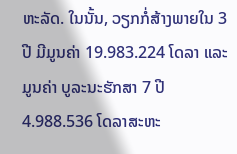ຫະລັດ. ໃນນັ້ນ, ວຽກກໍ່ສ້າງພາຍໃນ 3 ປີ ມີມູນຄ່າ 19.983.224 ໂດລາ ແລະ ມູນຄ່າ ບູລະນະຮັກສາ 7 ປີ 4.988.536 ໂດລາສະຫະ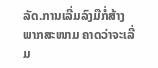ລັດ.ການເລີ່ມລົງມືກໍ່ສ້າງພາກສະໜາມ ຄາດວ່າຈະເລີ່ມ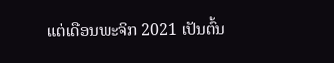ແຕ່ເດືອນພະຈິກ 2021 ເປັນຕົ້ນ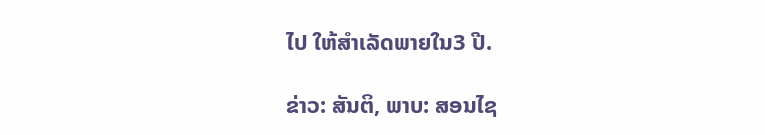ໄປ ໃຫ້ສໍາເລັດພາຍໃນ3 ປີ.

ຂ່າວ: ສັນຕິ, ພາບ: ສອນໄຊ